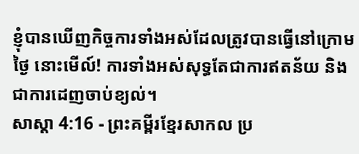ខ្ញុំបានឃើញកិច្ចការទាំងអស់ដែលត្រូវបានធ្វើនៅក្រោមថ្ងៃ នោះមើល៍! ការទាំងអស់សុទ្ធតែជាការឥតន័យ និងជាការដេញចាប់ខ្យល់។
សាស្តា 4:16 - ព្រះគម្ពីរខ្មែរសាកល ប្រ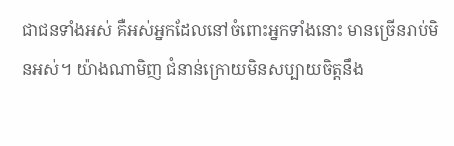ជាជនទាំងអស់ គឺអស់អ្នកដែលនៅចំពោះអ្នកទាំងនោះ មានច្រើនរាប់មិនអស់។ យ៉ាងណាមិញ ជំនាន់ក្រោយមិនសប្បាយចិត្តនឹង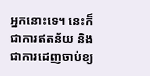អ្នកនោះទេ។ នេះក៏ជាការឥតន័យ និងជាការដេញចាប់ខ្យ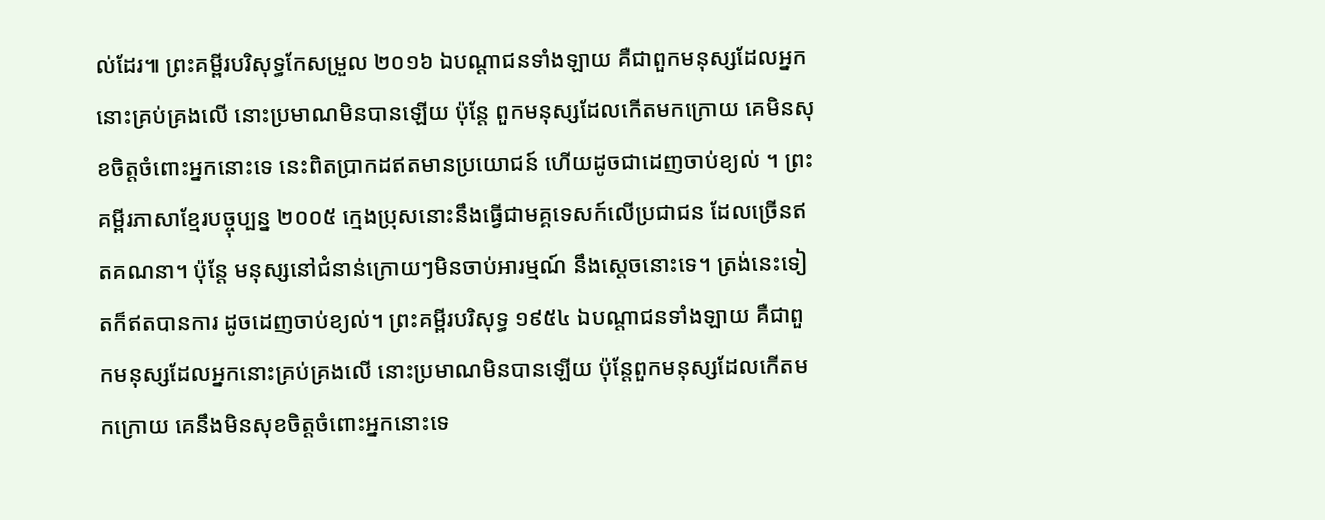ល់ដែរ៕ ព្រះគម្ពីរបរិសុទ្ធកែសម្រួល ២០១៦ ឯបណ្ដាជនទាំងឡាយ គឺជាពួកមនុស្សដែលអ្នកនោះគ្រប់គ្រងលើ នោះប្រមាណមិនបានឡើយ ប៉ុន្តែ ពួកមនុស្សដែលកើតមកក្រោយ គេមិនសុខចិត្តចំពោះអ្នកនោះទេ នេះពិតប្រាកដឥតមានប្រយោជន៍ ហើយដូចជាដេញចាប់ខ្យល់ ។ ព្រះគម្ពីរភាសាខ្មែរបច្ចុប្បន្ន ២០០៥ ក្មេងប្រុសនោះនឹងធ្វើជាមគ្គទេសក៍លើប្រជាជន ដែលច្រើនឥតគណនា។ ប៉ុន្តែ មនុស្សនៅជំនាន់ក្រោយៗមិនចាប់អារម្មណ៍ នឹងស្ដេចនោះទេ។ ត្រង់នេះទៀតក៏ឥតបានការ ដូចដេញចាប់ខ្យល់។ ព្រះគម្ពីរបរិសុទ្ធ ១៩៥៤ ឯបណ្តាជនទាំងឡាយ គឺជាពួកមនុស្សដែលអ្នកនោះគ្រប់គ្រងលើ នោះប្រមាណមិនបានឡើយ ប៉ុន្តែពួកមនុស្សដែលកើតមកក្រោយ គេនឹងមិនសុខចិត្តចំពោះអ្នកនោះទេ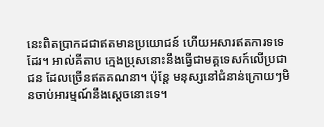នេះពិតប្រាកដជាឥតមានប្រយោជន៍ ហើយអសារឥតការទទេដែរ។ អាល់គីតាប ក្មេងប្រុសនោះនឹងធ្វើជាមគ្គទេសក៍លើប្រជាជន ដែលច្រើនឥតគណនា។ ប៉ុន្តែ មនុស្សនៅជំនាន់ក្រោយៗមិនចាប់អារម្មណ៍នឹងស្ដេចនោះទេ។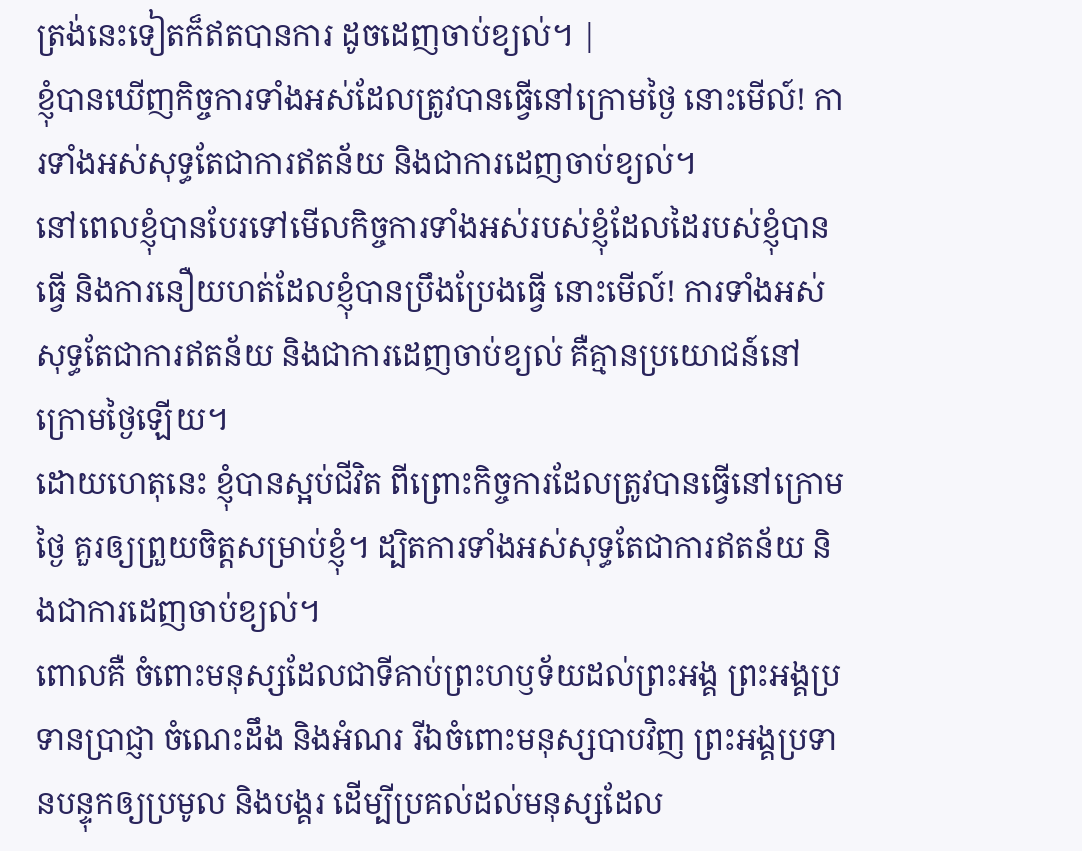ត្រង់នេះទៀតក៏ឥតបានការ ដូចដេញចាប់ខ្យល់។ |
ខ្ញុំបានឃើញកិច្ចការទាំងអស់ដែលត្រូវបានធ្វើនៅក្រោមថ្ងៃ នោះមើល៍! ការទាំងអស់សុទ្ធតែជាការឥតន័យ និងជាការដេញចាប់ខ្យល់។
នៅពេលខ្ញុំបានបែរទៅមើលកិច្ចការទាំងអស់របស់ខ្ញុំដែលដៃរបស់ខ្ញុំបានធ្វើ និងការនឿយហត់ដែលខ្ញុំបានប្រឹងប្រែងធ្វើ នោះមើល៍! ការទាំងអស់សុទ្ធតែជាការឥតន័យ និងជាការដេញចាប់ខ្យល់ គឺគ្មានប្រយោជន៍នៅក្រោមថ្ងៃឡើយ។
ដោយហេតុនេះ ខ្ញុំបានស្អប់ជីវិត ពីព្រោះកិច្ចការដែលត្រូវបានធ្វើនៅក្រោមថ្ងៃ គួរឲ្យព្រួយចិត្តសម្រាប់ខ្ញុំ។ ដ្បិតការទាំងអស់សុទ្ធតែជាការឥតន័យ និងជាការដេញចាប់ខ្យល់។
ពោលគឺ ចំពោះមនុស្សដែលជាទីគាប់ព្រះហឫទ័យដល់ព្រះអង្គ ព្រះអង្គប្រទានប្រាជ្ញា ចំណេះដឹង និងអំណរ រីឯចំពោះមនុស្សបាបវិញ ព្រះអង្គប្រទានបន្ទុកឲ្យប្រមូល និងបង្គរ ដើម្បីប្រគល់ដល់មនុស្សដែល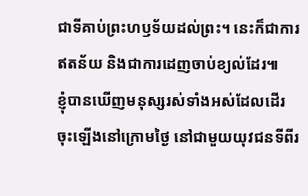ជាទីគាប់ព្រះហឫទ័យដល់ព្រះ។ នេះក៏ជាការឥតន័យ និងជាការដេញចាប់ខ្យល់ដែរ៕
ខ្ញុំបានឃើញមនុស្សរស់ទាំងអស់ដែលដើរចុះឡើងនៅក្រោមថ្ងៃ នៅជាមួយយុវជនទីពីរ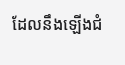ដែលនឹងឡើងជំ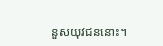នួសយុវជននោះ។